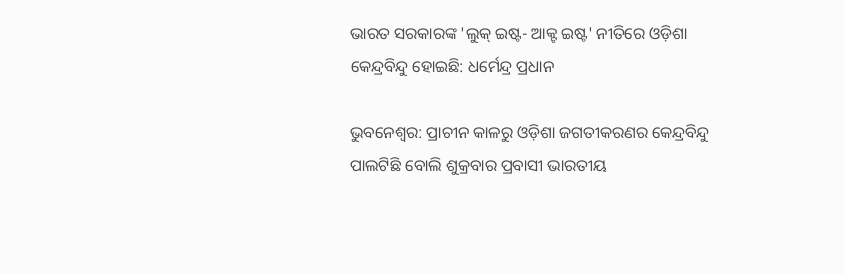ଭାରତ ସରକାରଙ୍କ 'ଲୁକ୍ ଇଷ୍ଟ- ଆକ୍ଟ ଇଷ୍ଟ' ନୀତିରେ ଓଡ଼ିଶା କେନ୍ଦ୍ରବିନ୍ଦୁ ହୋଇଛି: ଧର୍ମେନ୍ଦ୍ର ପ୍ରଧାନ

ଭୁବନେଶ୍ୱର: ପ୍ରାଚୀନ କାଳରୁ ଓଡ଼ିଶା ଜଗତୀକରଣର କେନ୍ଦ୍ରବିନ୍ଦୁ ପାଲଟିଛି ବୋଲି ଶୁକ୍ରବାର ପ୍ରବାସୀ ଭାରତୀୟ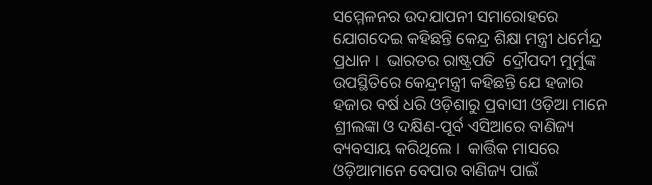ସମ୍ମେଳନର ଉଦଯାପନୀ ସମାରୋହରେ ଯୋଗଦେଇ କହିଛନ୍ତି କେନ୍ଦ୍ର ଶିକ୍ଷା ମନ୍ତ୍ରୀ ଧର୍ମେନ୍ଦ୍ର ପ୍ରଧାନ ।  ଭାରତର ରାଷ୍ଟ୍ରପତି  ଦ୍ରୌପଦୀ ମୁର୍ମୁଙ୍କ ଉପସ୍ଥିତିରେ କେନ୍ଦ୍ରମନ୍ତ୍ରୀ କହିଛନ୍ତି ଯେ ହଜାର ହଜାର ବର୍ଷ ଧରି ଓଡ଼ିଶାରୁ ପ୍ରବାସୀ ଓଡ଼ିଆ ମାନେ ଶ୍ରୀଲଙ୍କା ଓ ଦକ୍ଷିଣ-ପୂର୍ବ ଏସିଆରେ ବାଣିଜ୍ୟ ବ୍ୟବସାୟ କରିଥିଲେ ।  କାର୍ତ୍ତିକ ମାସରେ ଓଡ଼ିଆମାନେ ବେପାର ବାଣିଜ୍ୟ ପାଇଁ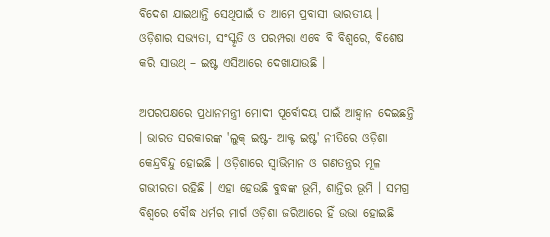ବିଦେଶ ଯାଇଥାନ୍ତି ସେଥିପାଇଁ ତ ଆମେ ପ୍ରବାସୀ ଭାରତୀୟ । ଓଡ଼ିଶାର ସଭ୍ୟତା, ସଂସ୍କୃତି ଓ ପରମ୍ପରା ଏବେ ବି ବିଶ୍ୱରେ, ବିଶେଷ କରି ସାଉଥ୍ – ଇଷ୍ଟ ଏସିଆରେ ଦେଖାଯାଉଛି ।

ଅପରପକ୍ଷରେ ପ୍ରଧାନମନ୍ତ୍ରୀ ମୋଦୀ ପୂର୍ବୋଦୟ ପାଇଁ ଆହ୍ୱାନ ଦେଇଛନ୍ତି । ଭାରତ ସରକାରଙ୍କ 'ଲୁକ୍ ଇଷ୍ଟ- ଆକ୍ଟ ଇଷ୍ଟ' ନୀତିରେ ଓଡ଼ିଶା କେନ୍ଦ୍ରବିନ୍ଦୁ ହୋଇଛି । ଓଡ଼ିଶାରେ ସ୍ୱାଭିମାନ ଓ ଗଣତନ୍ତ୍ରର ମୂଳ ଗଭୀରତା ରହିଛି । ଏହା ହେଉଛି ବୁଦ୍ଧଙ୍କ ଭୂମି, ଶାନ୍ତିର ଭୂମି । ସମଗ୍ର ବିଶ୍ୱରେ ବୌଦ୍ଧ ଧର୍ମର ମାର୍ଗ ଓଡ଼ିଶା ଜରିଆରେ ହିଁ ଉଭା ହୋଇଛି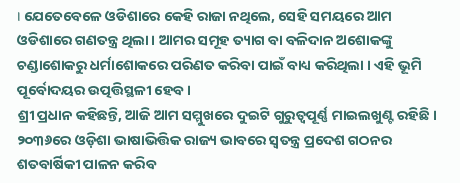। ଯେତେବେଳେ ଓଡିଶାରେ କେହି ରାଜା ନଥିଲେ, ସେହି ସମୟରେ ଆମ ଓଡିଶାରେ ଗଣତନ୍ତ୍ର ଥିଲା । ଆମର ସମୂହ ତ୍ୟାଗ ବା ବଳିଦାନ ଅଶୋକଙ୍କୁ ଚଣ୍ଡାଶୋକରୁ ଧର୍ମାଶୋକରେ ପରିଣତ କରିବା ପାଇଁ ବାଧ୍ୟ କରିଥିଲା । ଏହି ଭୂମି ପୂର୍ବୋଦୟର ଉତ୍ପତ୍ତିସ୍ଥଳୀ ହେବ ।
ଶ୍ରୀ ପ୍ରଧାନ କହିଛନ୍ତି, ଆଜି ଆମ ସମ୍ମୁଖରେ ଦୁଇଟି ଗୁରୁତ୍ୱପୂର୍ଣ୍ଣ ମାଇଲଖୁଣ୍ଟ ରହିଛି । ୨୦୩୬ରେ ଓଡ଼ିଶା ଭାଷାଭିତ୍ତିକ ରାଜ୍ୟ ଭାବରେ ସ୍ୱତନ୍ତ୍ର ପ୍ରଦେଶ ଗଠନର ଶତବାର୍ଷିକୀ ପାଳନ କରିବ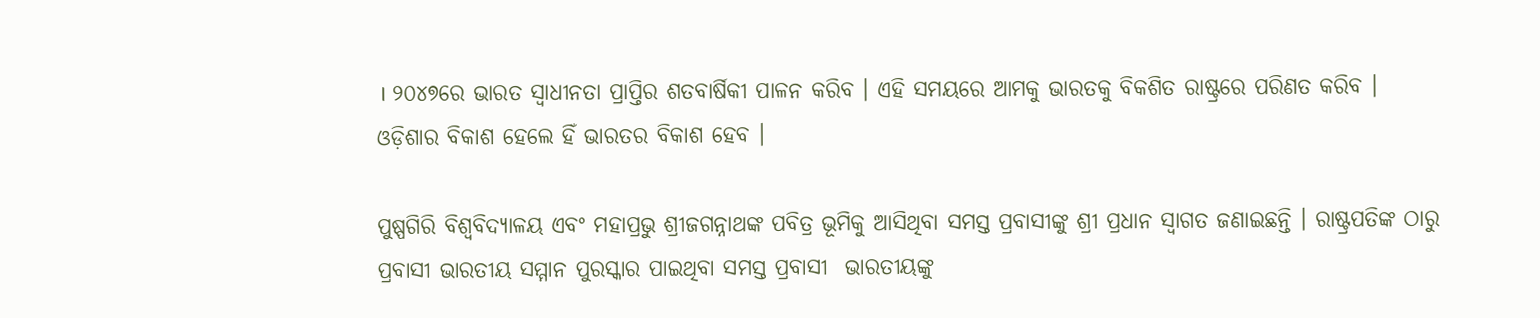। ୨୦୪୭ରେ ଭାରତ ସ୍ୱାଧୀନତା ପ୍ରାପ୍ତିର ଶତବାର୍ଷିକୀ ପାଳନ କରିବ । ଏହି ସମୟରେ ଆମକୁ ଭାରତକୁ ବିକଶିତ ରାଷ୍ଟ୍ରରେ ପରିଣତ କରିବ । ଓଡ଼ିଶାର ବିକାଶ ହେଲେ ହିଁ ଭାରତର ବିକାଶ ହେବ ।

ପୁଷ୍ପଗିରି ବିଶ୍ୱବିଦ୍ୟାଳୟ ଏବଂ ମହାପ୍ରଭୁ ଶ୍ରୀଜଗନ୍ନାଥଙ୍କ ପବିତ୍ର ଭୂମିକୁ ଆସିଥିବା ସମସ୍ତ ପ୍ରବାସୀଙ୍କୁ ଶ୍ରୀ ପ୍ରଧାନ ସ୍ୱାଗତ ଜଣାଇଛନ୍ତି । ରାଷ୍ଟ୍ରପତିଙ୍କ ଠାରୁ ପ୍ରବାସୀ ଭାରତୀୟ ସମ୍ମାନ ପୁରସ୍କାର ପାଇଥିବା ସମସ୍ତ ପ୍ରବାସୀ  ଭାରତୀୟଙ୍କୁ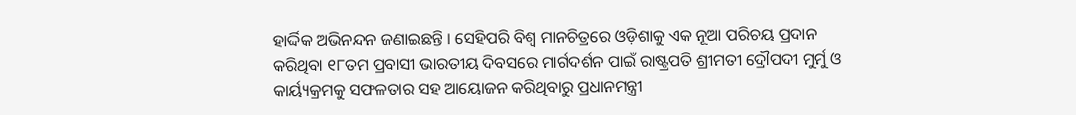ହାର୍ଦ୍ଦିକ ଅଭିନନ୍ଦନ ଜଣାଇଛନ୍ତି । ସେହିପରି ବିଶ୍ୱ ମାନଚିତ୍ରରେ ଓଡ଼ିଶାକୁ ଏକ ନୂଆ ପରିଚୟ ପ୍ରଦାନ କରିଥିବା ୧୮ତମ ପ୍ରବାସୀ ଭାରତୀୟ ଦିବସରେ ମାର୍ଗଦର୍ଶନ ପାଇଁ ରାଷ୍ଟ୍ରପତି ଶ୍ରୀମତୀ ଦ୍ରୌପଦୀ ମୁର୍ମୁ ଓ କାର୍ୟ୍ୟକ୍ରମକୁ ସଫଳତାର ସହ ଆୟୋଜନ କରିଥିବାରୁ ପ୍ରଧାନମନ୍ତ୍ରୀ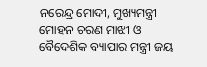ନରେନ୍ଦ୍ର ମୋଦୀ, ମୁଖ୍ୟମନ୍ତ୍ରୀ ମୋହନ ଚରଣ ମାଝୀ ଓ ବୈଦେଶିକ ବ୍ୟାପାର ମନ୍ତ୍ରୀ ଜୟ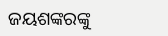ଜୟଶଙ୍କରଙ୍କୁ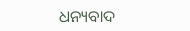ଧନ୍ୟବାଦ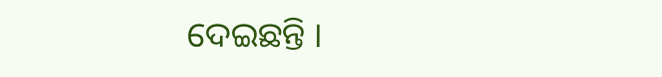ଦେଇଛନ୍ତି ।